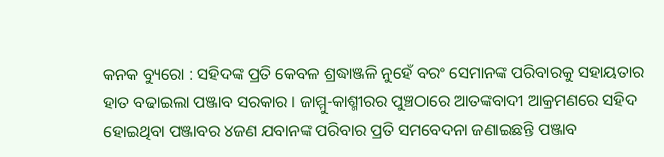କନକ ବ୍ୟୁରୋ : ସହିଦଙ୍କ ପ୍ରତି କେବଳ ଶ୍ରଦ୍ଧାଞ୍ଜଳି ନୁହେଁ ବରଂ ସେମାନଙ୍କ ପରିବାରକୁ ସହାୟତାର ହାତ ବଢାଇଲା ପଞ୍ଜାବ ସରକାର । ଜାମ୍ମୁ-କାଶ୍ମୀରର ପୁଞ୍ଚଠାରେ ଆତଙ୍କବାଦୀ ଆକ୍ରମଣରେ ସହିଦ ହୋଇଥିବା ପଞ୍ଜାବର ୪ଜଣ ଯବାନଙ୍କ ପରିବାର ପ୍ରତି ସମବେଦନା ଜଣାଇଛନ୍ତି ପଞ୍ଜାବ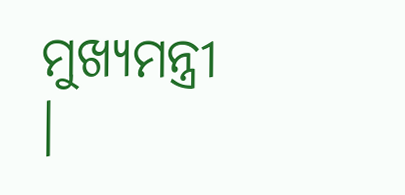ମୁଖ୍ୟମନ୍ତ୍ରୀ ।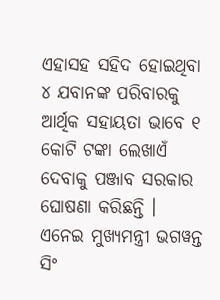ଏହାସହ ସହିଦ ହୋଇଥିବା ୪ ଯବାନଙ୍କ ପରିବାରକୁ ଆର୍ଥିକ ସହାୟତା ଭାବେ ୧ କୋଟି ଟଙ୍କା ଲେଖାଏଁ ଦେବାକୁ ପଞ୍ଜାବ ସରକାର ଘୋଷଣା କରିଛନ୍ତି । ଏନେଇ ମୁଖ୍ୟମନ୍ତ୍ରୀ ଭଗୱନ୍ତ ସିଂ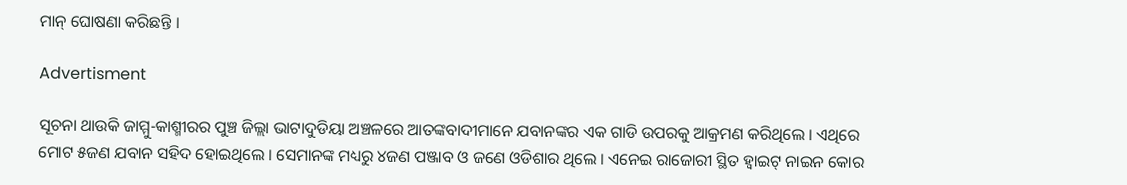ମାନ୍ ଘୋଷଣା କରିଛନ୍ତି ।

Advertisment

ସୂଚନା ଥାଉକି ଜାମ୍ମୁ-କାଶ୍ମୀରର ପୁଞ୍ଚ ଜିଲ୍ଲା ଭାଟାଦୁଡିୟା ଅଞ୍ଚଳରେ ଆତଙ୍କବାଦୀମାନେ ଯବାନଙ୍କର ଏକ ଗାଡି ଉପରକୁ ଆକ୍ରମଣ କରିଥିଲେ । ଏଥିରେ ମୋଟ ୫ଜଣ ଯବାନ ସହିଦ ହୋଇଥିଲେ । ସେମାନଙ୍କ ମଧ୍ୟରୁ ୪ଜଣ ପଞ୍ଜାବ ଓ ଜଣେ ଓଡିଶାର ଥିଲେ । ଏନେଇ ରାଜୋରୀ ସ୍ଥିତ ହ୍ୱାଇଟ୍ ନାଇନ କୋର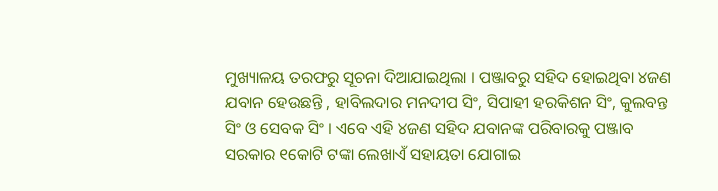ମୁଖ୍ୟାଳୟ ତରଫରୁ ସୂଚନା ଦିଆଯାଇଥିଲା । ପଞ୍ଜାବରୁ ସହିଦ ହୋଇଥିବା ୪ଜଣ ଯବାନ ହେଉଛନ୍ତି , ହାବିଲଦାର ମନଦୀପ ସିଂ, ସିପାହୀ ହରକିଶନ ସିଂ, କୁଲବନ୍ତ ସିଂ ଓ ସେବକ ସିଂ । ଏବେ ଏହି ୪ଜଣ ସହିଦ ଯବାନଙ୍କ ପରିବାରକୁ ପଞ୍ଜାବ ସରକାର ୧କୋଟି ଟଙ୍କା ଲେଖାଏଁ ସହାୟତା ଯୋଗାଇ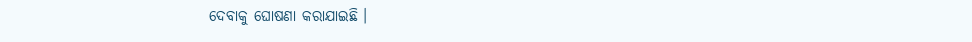ଦେବାକୁ ଘୋଷଣା କରାଯାଇଛି ।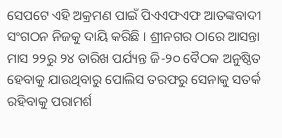ସେପଟେ ଏହି ଅକ୍ରମଣ ପାଇଁ ପିଏଏଫଏଫ ଆତଙ୍କବାଦୀ ସଂଗଠନ ନିଜକୁ ଦାୟି କରିଛି । ଶ୍ରୀନଗର ଠାରେ ଆସନ୍ତା ମାସ ୨୨ରୁ ୨୪ ତାରିଖ ପର୍ଯ୍ୟନ୍ତ ଜି-୨୦ ବୈଠକ ଅନୁଷ୍ଠିତ ହେବାକୁ ଯାଉଥିବାରୁ ପୋଲିସ ତରଫରୁ ସେନାକୁ ସତର୍କ ରହିବାକୁ ପରାମର୍ଶ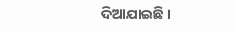ଦିଆଯାଇଛି ।